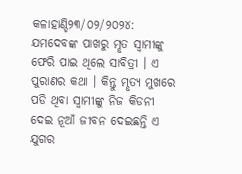କଳାହାଣ୍ଡି୨୩/୦୨/୨୦୨୪: ଯମଦେବଙ୍କ ପାଖରୁ ମୢତ ସ୍ବାମୀଙ୍କୁ ଫେରି ପାଇ ଥିଲେ ସାବିତ୍ରୀ । ଏ ପୁରାଣର କଥା । କିନ୍ତୁ ମୢତ୍ୟ ମୁଖରେ ପଡି ଥିବା ସ୍ବାମୀଙ୍କୁ ନିଜ କିଡନୀ ଦେଇ ନୂଆଁ ଜୀବନ ଦେଇଛନ୍ତି ଏ ଯୁଗର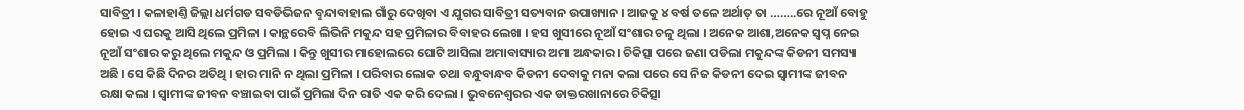ସାବିତ୍ରୀ । କଳାହାଣ୍ତି ଜିଲ୍ଲା ଧର୍ମଗଡ ସବଡିଭିଜନ ବୢନ୍ଦାବାହାଲ ଗାଁରୁ ଦେଖିବା ଏ ଯୁଗର ସାବିତ୍ରୀ ସତ୍ୟବାନ ଉପାଖ୍ୟାନ । ଆଜକୁ ୪ ବର୍ଷ ତଳେ ଅର୍ଥାତ୍ ତା ……..ରେ ନୂଆଁ ବୋହୁ ହୋଇ ଏ ଘରକୁ ଆସି ଥିଲେ ପ୍ରମିଳା । କାନ୍ଥରେବି ଲିଭିନି ମକୁନ୍ଦ ସହ ପ୍ରମିଳାର ବିବାହର ଲେଖା । ହସ ଖୁସୀରେ ନୂଆଁ ସଂଶାର ଚଳୁ ଥିଲା । ଅନେକ ଆଶା,ଅନେକ ସ୍ବପ୍ନ ନେଇ ନୂଆଁ ସଂଶାର କରୁ ଥିଲେ ମକୁନ୍ଦ ଓ ପ୍ରମିଲା । କିନ୍ତୁ ଖୁସୀର ମାହୋଲରେ ଘୋଟି ଆସିଲା ଅମାବାସ୍ୟାର ଅମା ଅନ୍ଧକାର । ଚିକିତ୍ସା ପରେ ଜଣା ପଡିଲା ମକୁନ୍ଦଙ୍କ କିଡନୀ ସମସ୍ୟା ଅଛି । ସେ କିଛି ଦିନର ଅତିଥି । ହାର ମାନି ନ ଥିଲା ପ୍ରମିଳା । ପରିବାର ଲୋକ ତଥା ବନ୍ଧୁବାନ୍ଧବ କିଡନୀ ଦେବାକୁ ମନା କଲା ପରେ ସେ ନିଜ କିଡନୀ ଦେଇ ସ୍ବାମୀଙ୍କ ଜୀବନ ରକ୍ଷା କଲା । ସ୍ବାମୀଙ୍କ ଜୀବନ ବଞ୍ଚାଇବା ପାଇଁ ପ୍ରମିଲା ଦିନ ରାତି ଏକ କରି ଦେଲା । ଭୁବନେଶ୍ବରର ଏକ ଡାକ୍ତରଖାନାରେ ଚିକିତ୍ସା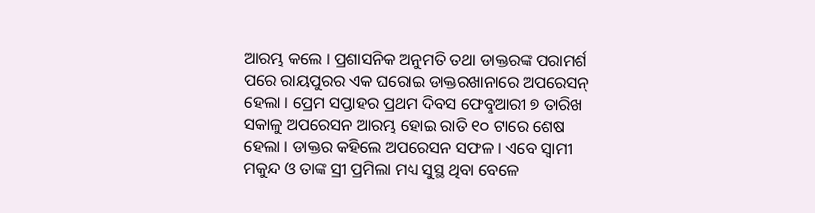ଆରମ୍ଭ କଲେ । ପ୍ରଶାସନିକ ଅନୁମତି ତଥା ଡାକ୍ତରଙ୍କ ପରାମର୍ଶ ପରେ ରାୟପୁରର ଏକ ଘରୋଇ ଡାକ୍ତରଖାନାରେ ଅପରେସନ୍ ହେଲା । ପ୍ରେମ ସପ୍ତାହର ପ୍ରଥମ ଦିବସ ଫେବୢଆରୀ ୭ ତାରିଖ ସକାଳୁ ଅପରେସନ ଆରମ୍ଭ ହୋଇ ରାତି ୧୦ ଟାରେ ଶେଷ ହେଲା । ଡାକ୍ତର କହିଲେ ଅପରେସନ ସଫଳ । ଏବେ ସ୍ବାମୀ ମକୁନ୍ଦ ଓ ତାଙ୍କ ସ୍ରୀ ପ୍ରମିଲା ମଧ୍ୟ ସୁସ୍ଥ ଥିବା ବେଳେ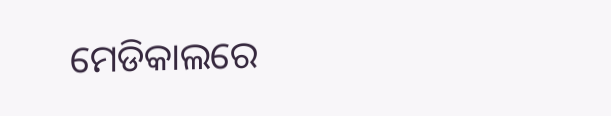ମେଡିକାଲରେ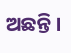ଅଛନ୍ତି ।